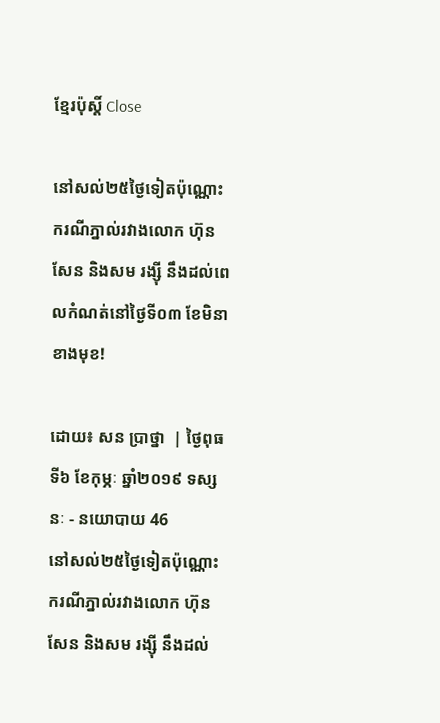ខ្មែរប៉ុស្ដិ៍ Close

នៅសល់២៥ថ្ងៃទៀតប៉ុណ្ណោះ ករណីភ្នាល់រវាងលោក ហ៊ុន សែន និងសម រង្ស៊ី នឹងដល់ពេលកំណត់នៅថ្ងៃទី០៣ ខែមិនា ខាងមុខ!

ដោយ៖ សន ប្រាថ្នា  | ថ្ងៃពុធ ទី៦ ខែកុម្ភៈ ឆ្នាំ២០១៩ ទស្សនៈ - នយោបាយ 46
នៅសល់២៥ថ្ងៃទៀតប៉ុណ្ណោះ ករណីភ្នាល់រវាងលោក ហ៊ុន សែន និងសម រង្ស៊ី នឹងដល់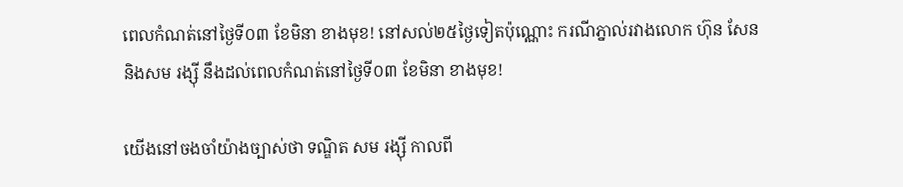ពេលកំណត់នៅថ្ងៃទី០៣ ខែមិនា ខាងមុខ! នៅសល់២៥ថ្ងៃទៀតប៉ុណ្ណោះ ករណីភ្នាល់រវាងលោក ហ៊ុន សែន និងសម រង្ស៊ី នឹងដល់ពេលកំណត់នៅថ្ងៃទី០៣ ខែមិនា ខាងមុខ!

យើងនៅចងចាំយ៉ាងច្បាស់ថា ទណ្ឌិត សម រង្ស៊ី កាលពី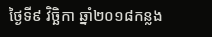ថ្ងៃទី៩ វិច្ឆិកា ឆ្នាំ២០១៨កន្លង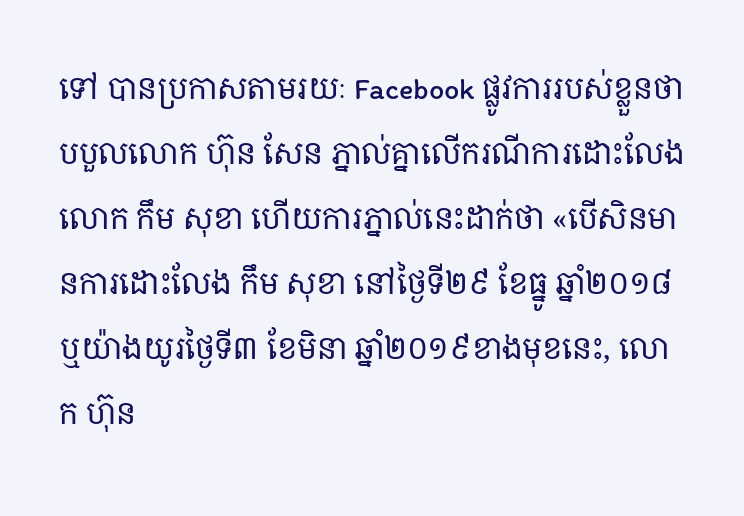ទៅ បានប្រកាសតាមរយៈ Facebook ផ្លូវការរបស់ខ្លួនថា បបួលលោក ហ៊ុន សែន ភ្នាល់គ្នាលើករណីការដោះលែងលោក កឹម សុខា ហើយការភ្នាល់នេះដាក់ថា «បើសិនមានការដោះលែង កឹម សុខា នៅថ្ងៃទី២៩ ខែធ្នូ ឆ្នាំ២០១៨ ឬយ៉ាងយូរថ្ងៃទី៣ ខែមិនា ឆ្នាំ២០១៩ខាងមុខនេះ, លោក ហ៊ុន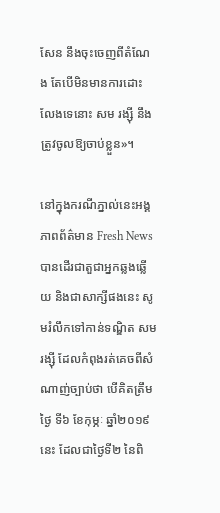សែន នឹងចុះចេញពីតំណែង តែបើមិនមានការដោះលែងទេនោះ សម រង្ស៊ី នឹងត្រូវចូលឱ្យចាប់ខ្លួន»។

នៅក្នុងករណីភ្នាល់នេះអង្គភាពព័ត៌មាន Fresh News បានដើរជាតួជាអ្នកឆ្លងឆ្លើយ និងជាសាក្សីផងនេះ សូមរំលឹកទៅកាន់ទណ្ឌិត សម រង្ស៊ី ដែលកំពុងរត់គេចពីសំណាញ់ច្បាប់ថា បើគិតត្រឹមថ្ងៃ ទី៦ ខែកុម្ភៈ ឆ្នាំ២០១៩នេះ ដែលជាថ្ងៃទី២ នៃពិ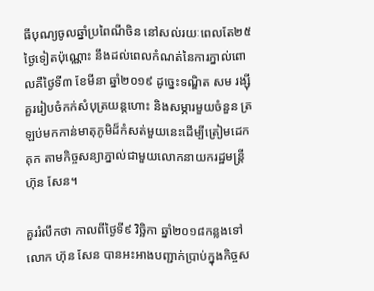ធីបុណ្យចូលឆ្នាំប្រពៃណីចិន នៅសល់រយៈពេលតែ២៥ថ្ងៃទៀតប៉ុណ្ណោះ នឹងដល់ពេលកំណត់នៃការភ្នាល់ពោលគឺថ្ងៃទី៣ ខែមីនា ឆ្នាំ២០១៩ ដូច្នេះទណ្ឌិត សម រង្ស៊ី គួររៀបចំកក់សំបុត្រយន្តហោះ និងសម្ភារមួយចំនួន ត្រឡប់មកកាន់មាតុភូមិដ៏កំសត់មួយនេះដើម្បីត្រៀមដេកគុក តាមកិច្ចសន្យាភ្នាល់ជាមួយលោកនាយករដ្ឋមន្រ្តី ហ៊ុន សែន។

គួររំលឹកថា កាលពីថ្ងៃទី៩ វិច្ឆិកា ឆ្នាំ២០១៨កន្លងទៅ លោក ហ៊ុន សែន បានអះអាងបញ្ជាក់ប្រាប់ក្នុងកិច្ចស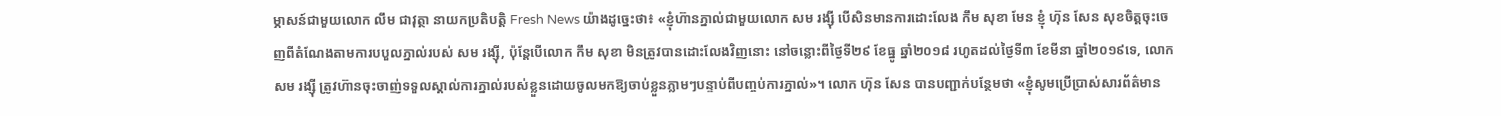ម្ភាសន៍ជាមួយលោក លឹម ជាវុត្ថា នាយកប្រតិបត្តិ Fresh News យ៉ាងដូច្នេះថា៖ «ខ្ញុំហ៊ានភ្នាល់ជាមួយលោក សម រង្ស៊ី បើសិនមានការដោះលែង កឹម សុខា មែន ខ្ញុំ ហ៊ុន សែន សុខចិត្តចុះចេញពីតំណែងតាមការបបួលភ្នាល់របស់ សម រង្ស៊ី, ប៉ុន្តែបើលោក កឹម សុខា មិនត្រូវបានដោះលែងវិញនោះ នៅចន្លោះពីថ្ងៃទី២៩ ខែធ្នូ ឆ្នាំ២០១៨ រហូតដល់ថ្ងៃទី៣ ខែមីនា ឆ្នាំ២០១៩ទេ, លោក សម រង្ស៊ី ត្រូវហ៊ានចុះចាញ់ទទួលស្គាល់ការភ្នាល់របស់ខ្លួនដោយចូលមកឱ្យចាប់ខ្លួនភ្លាមៗបន្ទាប់ពីបញ្ចប់ការភ្នាល់»។ លោក ហ៊ុន សែន បានបញ្ជាក់បន្ថែមថា «ខ្ញុំសូមប្រើប្រាស់សារព័ត៌មាន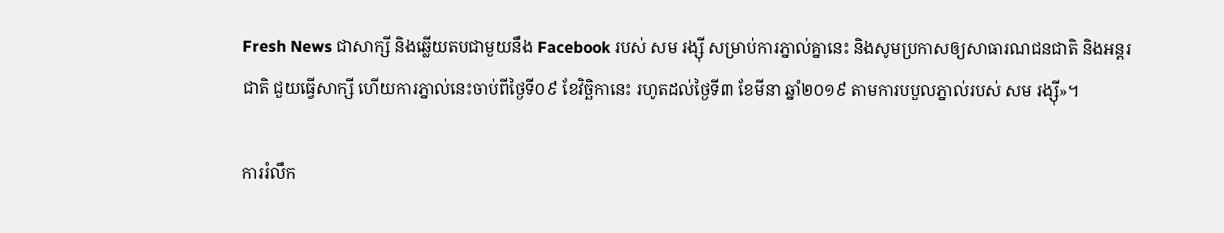Fresh News ជាសាក្សី និងឆ្លើយតបជាមួយនឹង Facebook របស់ សម រង្ស៊ី សម្រាប់ការភ្នាល់គ្នានេះ និងសូមប្រកាសឲ្យសាធារណជនជាតិ និងអន្តរជាតិ ជួយធ្វើសាក្សី ហើយការភ្នាល់នេះចាប់ពីថ្ងៃទី០៩ ខែវិច្ឆិកានេះ រហូតដល់ថ្ងៃទី៣ ខែមីនា ឆ្នាំ២០១៩ តាមការបបួលភ្នាល់របស់ សម រង្ស៊ី»។

ការរំលឹក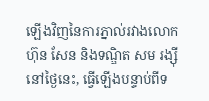ឡើងវិញនៃការភ្នាល់រវាងលោក ហ៊ុន សែន និងទណ្ឌិត សម រង្ស៊ី នៅថ្ងៃនេះ, ធ្វើឡើងបន្ទាប់ពីទ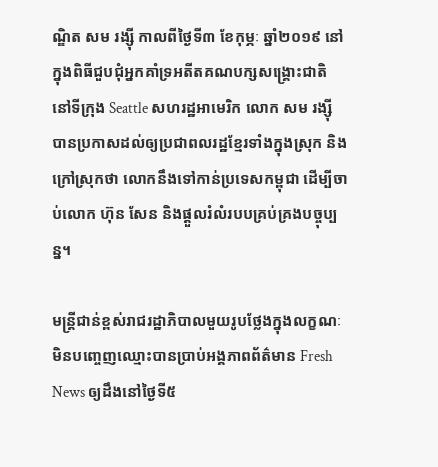ណ្ឌិត សម រង្ស៊ី កាលពីថ្ងៃទី៣ ខែកុម្ភៈ ឆ្នាំ២០១៩ នៅក្នុងពិធីជួបជុំអ្នកគាំទ្រអតីតគណបក្សសង្គ្រោះជាតិ នៅទីក្រុង Seattle សហរដ្ឋអាមេរិក លោក សម រង្ស៊ី បានប្រកាសដល់ឲ្យប្រជាពលរដ្ឋខ្មែរទាំងក្នុងស្រុក និងក្រៅស្រុកថា លោកនឹងទៅកាន់ប្រទេសកម្ពុជា ដើម្បីចាប់លោក ហ៊ុន សែន និងផ្តួលរំលំរបបគ្រប់គ្រងបច្ចុប្បន្ន។

មន្រ្តីជាន់ខ្ពស់រាជរដ្ឋាភិបាលមួយរូបថ្លែងក្នុងលក្ខណៈមិនបញ្ចេញឈ្មោះបានប្រាប់អង្គភាពព័ត៌មាន Fresh News ឲ្យដឹងនៅថ្ងៃទី៥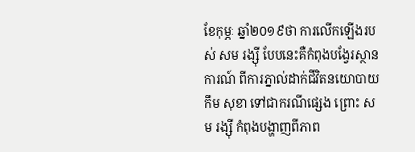ខែកុម្ភៈ ឆ្នាំ២០១៩ថា ការលើកឡើងរបស់ សម រង្ស៊ី បែបនេះគឺកំពុងបង្វែរស្ថានការណ៍ ពីការភ្នាល់ដាក់ជីវិតនយោបាយ កឹម សុខា ទៅជាករណីផ្សេង ព្រោះ សម រង្ស៊ី កំពុងបង្ហាញពីភាព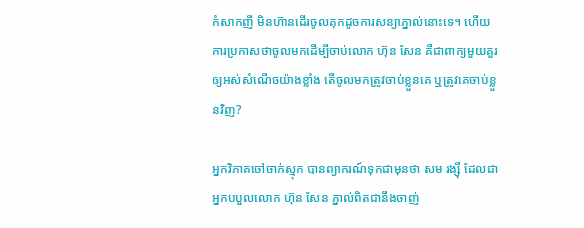កំសាកញី មិនហ៊ានដើរចូលគុកដូចការសន្យាភ្នាល់នោះទេ។ ហើយការប្រកាសថាចូលមកដើម្បីចាប់លោក ហ៊ុន សែន គឺជាពាក្យមួយគួរឲ្យអស់សំណើចយ៉ាងខ្លាំង តើចូលមកត្រូវចាប់ខ្លួនគេ ឬត្រូវគេចាប់ខ្លួនវិញ?

អ្នកវិភាគចៅចាក់ស្មុក បានព្យាករណ៍ទុកជាមុនថា សម រង្ស៊ី ដែលជាអ្នកបបួលលោក ហ៊ុន សែន ភ្នាល់ពិតជានឹងចាញ់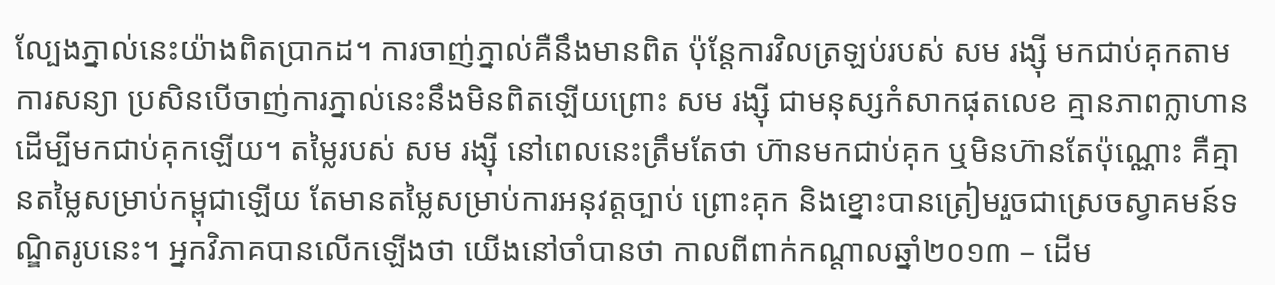ល្បែងភ្នាល់នេះយ៉ាងពិតប្រាកដ។ ការចាញ់ភ្នាល់គឺនឹងមានពិត ប៉ុន្តែការវិលត្រឡប់របស់ សម រង្ស៊ី មកជាប់គុកតាមការសន្យា ប្រសិនបើចាញ់ការភ្នាល់នេះនឹងមិនពិតឡើយព្រោះ សម រង្ស៊ី ជាមនុស្សកំសាកផុតលេខ គ្មានភាពក្លាហានដើម្បីមកជាប់គុកឡើយ។ តម្លៃរបស់ សម រង្ស៊ី នៅពេលនេះត្រឹមតែថា ហ៊ានមកជាប់គុក ឬមិនហ៊ានតែប៉ុណ្ណោះ គឺគ្មានតម្លៃសម្រាប់កម្ពុជាឡើយ តែមានតម្លៃសម្រាប់ការអនុវត្តច្បាប់ ព្រោះគុក និងខ្នោះបានត្រៀមរួចជាស្រេចស្វាគមន៍ទណ្ឌិតរូបនេះ។ អ្នកវិភាគបានលើកឡើងថា យើងនៅចាំបានថា កាលពីពាក់កណ្តាលឆ្នាំ២០១៣ – ដើម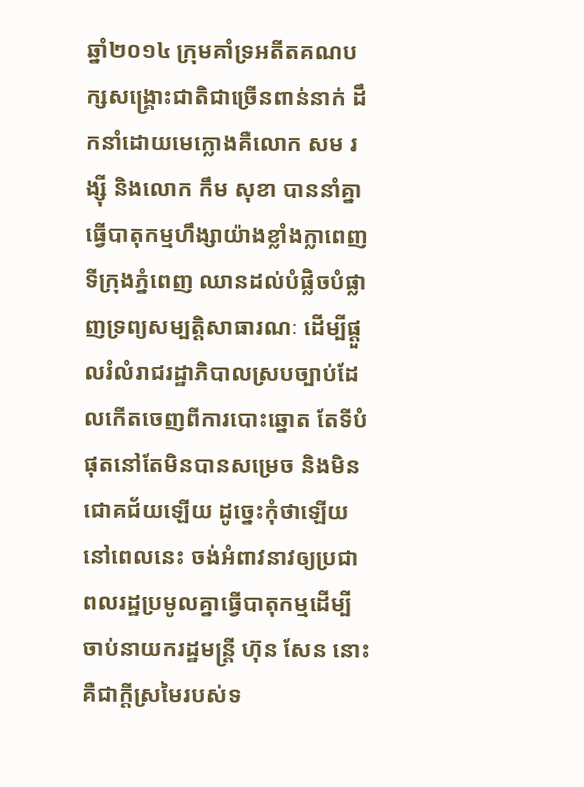ឆ្នាំ២០១៤ ក្រុមគាំទ្រអតីតគណបក្សសង្រ្គោះជាតិជាច្រើនពាន់នាក់ ដឹកនាំដោយមេក្លោងគឺលោក សម រង្ស៊ី និងលោក កឹម សុខា បាននាំគ្នាធ្វើបាតុកម្មហឹង្សាយ៉ាងខ្លាំងក្លាពេញទីក្រុងភ្នំពេញ ឈានដល់បំផ្លិចបំផ្លាញទ្រព្យសម្បត្តិសាធារណៈ ដើម្បីផ្តួលរំលំរាជរដ្ឋាភិបាលស្របច្បាប់ដែលកើតចេញពីការបោះឆ្នោត តែទីបំផុតនៅតែមិនបានសម្រេច និងមិនជោគជ័យឡើយ ដូច្នេះកុំថាឡើយនៅពេលនេះ ចង់អំពាវនាវឲ្យប្រជាពលរដ្ឋប្រមូលគ្នាធ្វើបាតុកម្មដើម្បីចាប់នាយករដ្ឋមន្រ្តី ហ៊ុន សែន នោះគឺជាក្តីស្រមៃរបស់ទ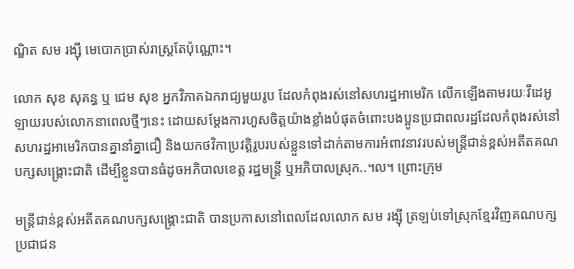ណ្ឌិត សម រង្ស៊ី មេបោកប្រាស់រាស្រ្តតែប៉ុណ្ណោះ។

លោក សុខ សុគន្ធ ឬ ជេម សុខ អ្នកវិភាគឯករាជ្យមួយរូប ដែលកំពុងរស់នៅសហរដ្ឋអាមេរិក លើកឡើងតាមរយៈវីដេអូឡាយរបស់លោកនាពេលថ្មីៗនេះ ដោយសម្តែងការហួសចិត្តយ៉ាងខ្លាំងបំផុតចំពោះបងប្អូនប្រជាពលរដ្ឋដែលកំពុងរស់នៅសហរដ្ឋអាមេរិកបានគ្នានាំគ្នាជឿ និងយកថវិកាប្រវត្តិរូបរបស់ខ្លួនទៅដាក់តាមការអំពាវនាវរបស់មន្រ្តីជាន់ខ្ពស់អតីតគណបក្សសង្រ្គោះជាតិ ដើម្បីខ្លួនបានធំដូចអភិបាលខេត្ត រដ្ឋមន្រ្តី ឬអភិបាលស្រុក..។ល។ ព្រោះក្រុម

មន្រ្តីជាន់ខ្ពស់អតីតគណបក្សសង្រ្គោះជាតិ បានប្រកាសនៅពេលដែលលោក សម រង្ស៊ី ត្រឡប់ទៅស្រុកខ្មែរវិញគណបក្សប្រជាជន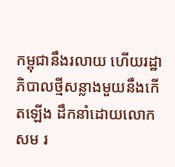កម្ពុជានឹងរលាយ ហើយរដ្ឋាភិបាលថ្មីសន្លាងមួយនឹងកើតឡើង ដឹកនាំដោយលោក សម រ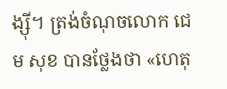ង្ស៊ី។ ត្រង់ចំណុចលោក ជេម សុខ បានថ្លែងថា «ហេតុ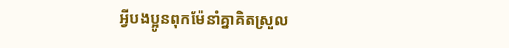អ្វីបងប្អូនពុកម៉ែនាំគ្នាគិតស្រួល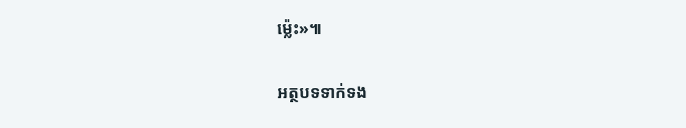ម្ល៉េះ»៕

អត្ថបទទាក់ទង